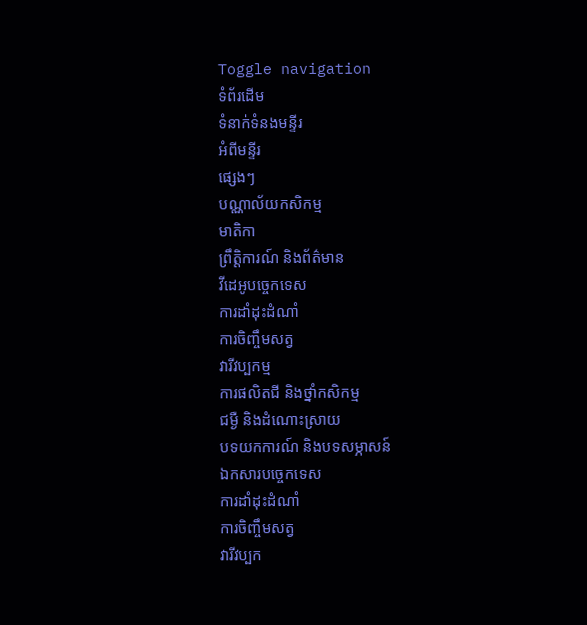Toggle navigation
ទំព័រដើម
ទំនាក់ទំនងមន្ទីរ
អំពីមន្ទីរ
ផ្សេងៗ
បណ្ណាល័យកសិកម្ម
មាតិកា
ព្រឹត្តិការណ៍ និងព័ត៌មាន
វីដេអូបច្ចេកទេស
ការដាំដុះដំណាំ
ការចិញ្ចឹមសត្វ
វារីវប្បកម្ម
ការផលិតជី និងថ្នាំកសិកម្ម
ជម្ងឺ និងដំណោះស្រាយ
បទយកការណ៍ និងបទសម្ភាសន៍
ឯកសារបច្ចេកទេស
ការដាំដុះដំណាំ
ការចិញ្ចឹមសត្វ
វារីវប្បក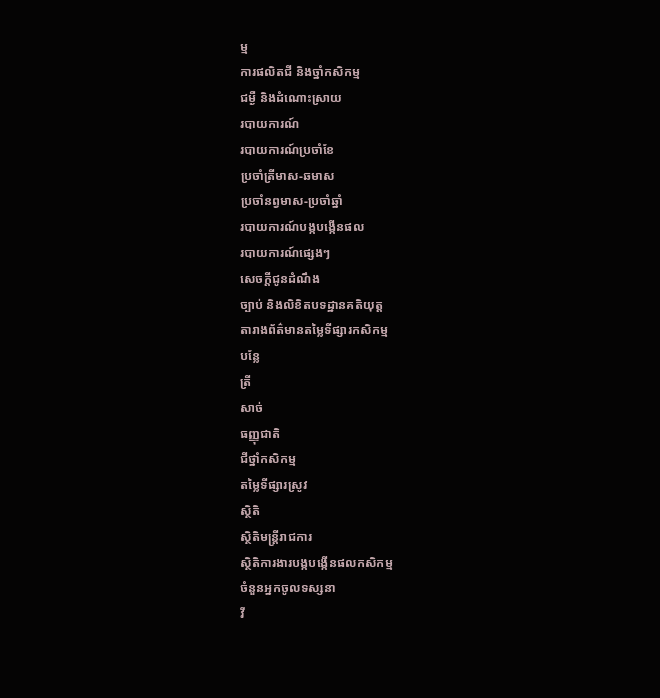ម្ម
ការផលិតជី និងច្នាំកសិកម្ម
ជម្ងឺ និងដំណោះស្រាយ
របាយការណ៍
របាយការណ៍ប្រចាំខែ
ប្រចាំត្រីមាស-ឆមាស
ប្រចាំនព្វមាស-ប្រចាំឆ្នាំ
របាយការណ៍បង្កបង្កើនផល
របាយការណ៍ផ្សេងៗ
សេចក្តីជូនដំណឹង
ច្បាប់ និងលិខិតបទដ្ឋានគតិយុត្ត
តារាងព័ត៌មានតម្លៃទីផ្សារកសិកម្ម
បន្លែ
ត្រី
សាច់
ធញ្ញុជាតិ
ជីថ្នាំកសិកម្ម
តម្លៃទីផ្សារស្រូវ
សិ្ថតិ
សិ្ថតិមន្រ្តីរាជការ
សិ្ថតិការងារបង្កបង្កើនផលកសិកម្ម
ចំនួនអ្នកចូលទស្សនា
វី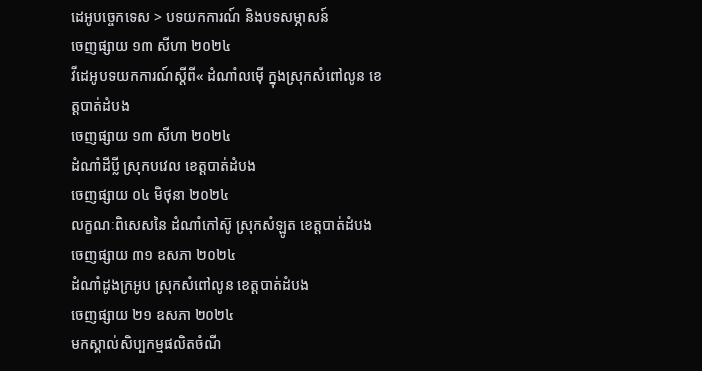ដេអូបច្ចេកទេស > បទយកការណ៍ និងបទសម្ភាសន៍
ចេញផ្សាយ ១៣ សីហា ២០២៤
វីដេអូបទយកការណ៍ស្តីពី« ដំណាំលម៉ើ ក្នុងស្រុកសំពៅលូន ខេត្តបាត់ដំបង
ចេញផ្សាយ ១៣ សីហា ២០២៤
ដំណាំដីប្លី ស្រុកបវេល ខេត្តបាត់ដំបង
ចេញផ្សាយ ០៤ មិថុនា ២០២៤
លក្ខណៈពិសេសនៃ ដំណាំកៅស៊ូ ស្រុកសំឡូត ខេត្តបាត់ដំបង
ចេញផ្សាយ ៣១ ឧសភា ២០២៤
ដំណាំដូងក្រអូប ស្រុកសំពៅលូន ខេត្តបាត់ដំបង
ចេញផ្សាយ ២១ ឧសភា ២០២៤
មកស្គាល់សិប្បកម្មផលិតចំណី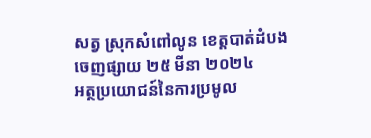សត្វ ស្រុកសំពៅលូន ខេត្តបាត់ដំបង
ចេញផ្សាយ ២៥ មីនា ២០២៤
អត្ថប្រយោជន៍នៃការប្រមូល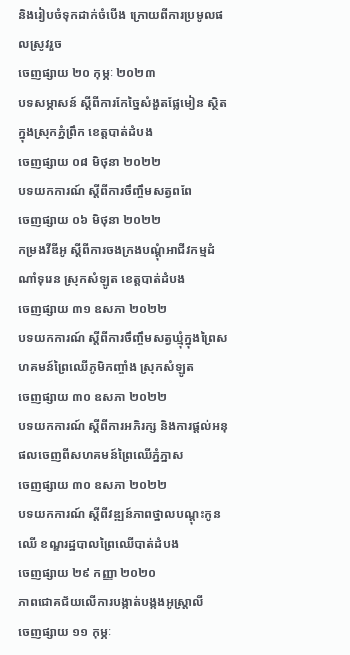និងរៀបចំទុកដាក់ចំបើង ក្រោយពីការប្រមូលផលស្រូវរួច
ចេញផ្សាយ ២០ កុម្ភៈ ២០២៣
បទសម្ភាសន៍ ស្តីពីការកែច្នៃសំងួតផ្លែមៀន ស្ថិតក្នុងស្រុកភ្នំព្រឹក ខេត្តបាត់ដំបង
ចេញផ្សាយ ០៨ មិថុនា ២០២២
បទយកការណ៍ ស្តីពីការចឹញ្ចឹមសត្វពពែ
ចេញផ្សាយ ០៦ មិថុនា ២០២២
កម្រងវីឌីអូ ស្តីពីការចងក្រងបណ្តុំអាជីវកម្មដំណាំទុរេន ស្រុកសំឡូត ខេត្តបាត់ដំបង
ចេញផ្សាយ ៣១ ឧសភា ២០២២
បទយកការណ៍ ស្តីពីការចឹញ្ចឹមសត្វឃ្មុំក្នុងព្រៃសហគមន៍ព្រៃឈើភូមិកញ្ចាំង ស្រុកសំឡូត
ចេញផ្សាយ ៣០ ឧសភា ២០២២
បទយកការណ៍ ស្តីពីការអភិរក្ស និងការផ្តល់អនុផលចេញពីសហគមន៍ព្រៃឈើភ្នំភ្នាស
ចេញផ្សាយ ៣០ ឧសភា ២០២២
បទយកការណ៍ ស្តីពីវឌ្ឍន៍ភាពថ្នាលបណ្តុះកូនឈើ ខណ្ឌរដ្ឋបាលព្រៃឈើបាត់ដំបង
ចេញផ្សាយ ២៩ កញ្ញា ២០២០
ភាពជោគជ័យលើការបង្កាត់បង្កងអូស្រ្តាលី
ចេញផ្សាយ ១១ កុម្ភៈ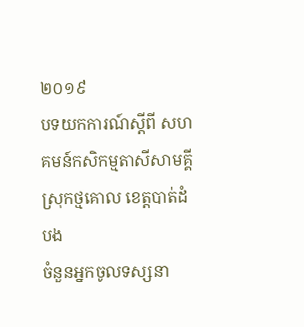២០១៩
បទយកការណ៍ស្តីពី សហគមន៍កសិកម្មតាសីសាមគ្គី ស្រុកថ្មគោល ខេត្តបាត់ដំបង
ចំនួនអ្នកចូលទស្សនា